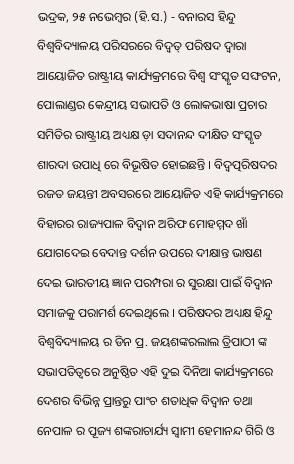ଭଦ୍ରକ, ୨୫ ନଭେମ୍ବର (ହି.ସ.) - ବନାରସ ହିନ୍ଦୁ ବିଶ୍ୱବିଦ୍ୟାଳୟ ପରିସରରେ ବିଦ୍ୱତ୍ ପରିଷଦ ଦ୍ୱାରା ଆୟୋଜିତ ରାଷ୍ଟ୍ରୀୟ କାର୍ଯ୍ୟକ୍ରମରେ ବିଶ୍ୱ ସଂସ୍କୃତ ସଙ୍ଘଟନ, ପୋଲାଣ୍ଡର କେନ୍ଦ୍ରୀୟ ସଭାପତି ଓ ଲୋକଭାଷା ପ୍ରଚାର ସମିତିର ରାଷ୍ଟ୍ରୀୟ ଅଧ୍ୟକ୍ଷ ଡ଼ା ସଦାନନ୍ଦ ଦୀକ୍ଷିତ ସଂସ୍କୃତ ଶାରଦା ଉପାଧି ରେ ବିଭୂଷିତ ହୋଇଛନ୍ତି । ବିଦ୍ୱତ୍ପରିଷଦର ରଜତ ଜୟନ୍ତୀ ଅବସରରେ ଆୟୋଜିତ ଏହି କାର୍ଯ୍ୟକ୍ରମରେ ବିହାରର ରାଜ୍ୟପାଳ ବିଦ୍ୱାନ ଅରିଫ ମୋହମ୍ମଦ ଖାଁ ଯୋଗଦେଇ ବେଦାନ୍ତ ଦର୍ଶନ ଉପରେ ଦୀକ୍ଷାନ୍ତ ଭାଷଣ ଦେଇ ଭାରତୀୟ ଜ୍ଞାନ ପରମ୍ପରା ର ସୁରକ୍ଷା ପାଇଁ ବିଦ୍ୱାନ ସମାଜକୁ ପରାମର୍ଶ ଦେଇଥିଲେ । ପରିଷଦର ଅଧ୍ୟକ୍ଷ ହିନ୍ଦୁ ବିଶ୍ୱବିଦ୍ୟାଳୟ ର ଡିନ ପ୍ର. ଜୟଶଙ୍କରଲାଲ ତ୍ରିପାଠୀ ଙ୍କ ସଭାପତିତ୍ୱରେ ଅନୁଷ୍ଠିତ ଏହି ଦୁଇ ଦିନିଆ କାର୍ଯ୍ୟକ୍ରମରେ ଦେଶର ବିଭିନ୍ନ ପ୍ରାନ୍ତରୁ ପାଂଚ ଶତାଧିକ ବିଦ୍ୱାନ ତଥା ନେପାଳ ର ପୂଜ୍ୟ ଶଙ୍କରାଚାର୍ଯ୍ୟ ସ୍ୱାମୀ ହେମାନନ୍ଦ ଗିରି ଓ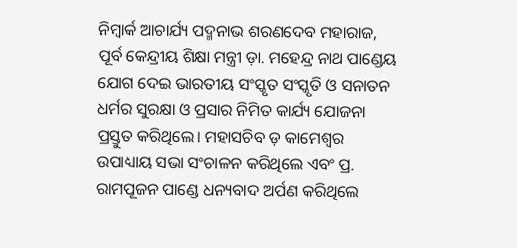ନିମ୍ବାର୍କ ଆଚାର୍ଯ୍ୟ ପଦ୍ମନାଭ ଶରଣଦେବ ମହାରାଜ, ପୂର୍ବ କେନ୍ଦ୍ରୀୟ ଶିକ୍ଷା ମନ୍ତ୍ରୀ ଡ଼ା. ମହେନ୍ଦ୍ର ନାଥ ପାଣ୍ଡେୟ ଯୋଗ ଦେଇ ଭାରତୀୟ ସଂସ୍କୃତ ସଂସ୍କୃତି ଓ ସନାତନ ଧର୍ମର ସୁରକ୍ଷା ଓ ପ୍ରସାର ନିମିତ କାର୍ଯ୍ୟ ଯୋଜନା ପ୍ରସ୍ତୁତ କରିଥିଲେ। ମହାସଚିବ ଡ଼ କାମେଶ୍ୱର ଉପାଧ୍ୟାୟ ସଭା ସଂଚାଳନ କରିଥିଲେ ଏବଂ ପ୍ର. ରାମପୂଜନ ପାଣ୍ଡେ ଧନ୍ୟବାଦ ଅର୍ପଣ କରିଥିଲେ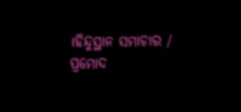।ହିନ୍ଦୁସ୍ଥାନ ସମାଚାର / ପ୍ରମୋଦ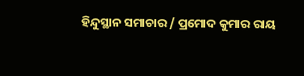ହିନ୍ଦୁସ୍ଥାନ ସମାଚାର / ପ୍ରମୋଦ କୁମାର ରାୟ